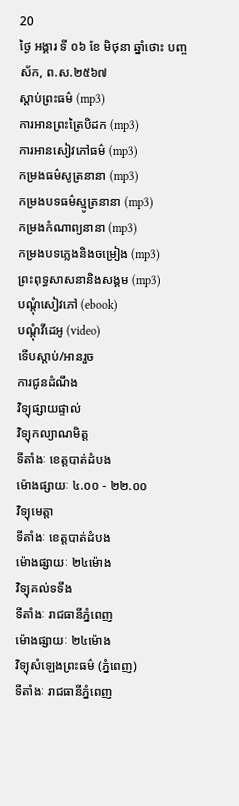20
ថ្ងៃ អង្គារ ទី ០៦ ខែ មិថុនា ឆ្នាំថោះ បញ្ចស័ក, ព.ស.២៥៦៧
ស្តាប់ព្រះធម៌ (mp3)
ការអានព្រះត្រៃបិដក (mp3)
ការអានសៀវភៅធម៌ (mp3)
កម្រងធម៌សូត្រនានា (mp3)
កម្រងបទធម៌ស្មូត្រនានា (mp3)
កម្រងកំណាព្យនានា (mp3)
កម្រងបទភ្លេងនិងចម្រៀង (mp3)
ព្រះពុទ្ធសាសនានិងសង្គម (mp3)
បណ្តុំសៀវភៅ (ebook)
បណ្តុំវីដេអូ (video)
ទើបស្តាប់/អានរួច
ការជូនដំណឹង
វិទ្យុផ្សាយផ្ទាល់
វិទ្យុកល្យាណមិត្ត
ទីតាំងៈ ខេត្តបាត់ដំបង
ម៉ោងផ្សាយៈ ៤.០០ - ២២.០០
វិទ្យុមេត្តា
ទីតាំងៈ ខេត្តបាត់ដំបង
ម៉ោងផ្សាយៈ ២៤ម៉ោង
វិទ្យុគល់ទទឹង
ទីតាំងៈ រាជធានីភ្នំពេញ
ម៉ោងផ្សាយៈ ២៤ម៉ោង
វិទ្យុសំឡេងព្រះធម៌ (ភ្នំពេញ)
ទីតាំងៈ រាជធានីភ្នំពេញ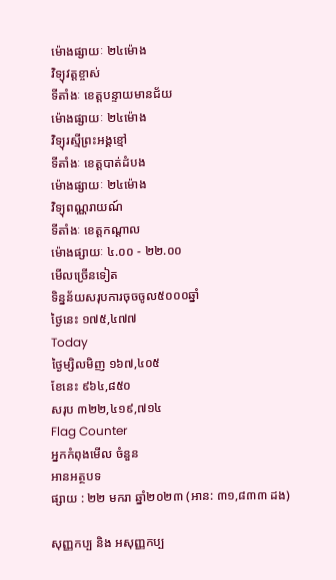ម៉ោងផ្សាយៈ ២៤ម៉ោង
វិទ្យុវត្តខ្ចាស់
ទីតាំងៈ ខេត្តបន្ទាយមានជ័យ
ម៉ោងផ្សាយៈ ២៤ម៉ោង
វិទ្យុរស្មីព្រះអង្គខ្មៅ
ទីតាំងៈ ខេត្តបាត់ដំបង
ម៉ោងផ្សាយៈ ២៤ម៉ោង
វិទ្យុពណ្ណរាយណ៍
ទីតាំងៈ ខេត្តកណ្តាល
ម៉ោងផ្សាយៈ ៤.០០ - ២២.០០
មើលច្រើនទៀត
ទិន្នន័យសរុបការចុចចូល៥០០០ឆ្នាំ
ថ្ងៃនេះ ១៧៥,៤៧៧
Today
ថ្ងៃម្សិលមិញ ១៦៧,៤០៥
ខែនេះ ៩៦៤,៨៥០
សរុប ៣២២,៤១៩,៧១៤
Flag Counter
អ្នកកំពុងមើល ចំនួន
អានអត្ថបទ
ផ្សាយ : ២២ មករា ឆ្នាំ២០២៣ (អាន: ៣១,៨៣៣ ដង)

សុញ្ញកប្ប និង អសុញ្ញកប្ប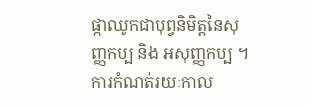ផ្កាឈូកជាបុព្វនិមិត្តនៃសុញ្ញកប្ប និង អសុញ្ញកប្ប ។ ការកំណត់រយៈកាល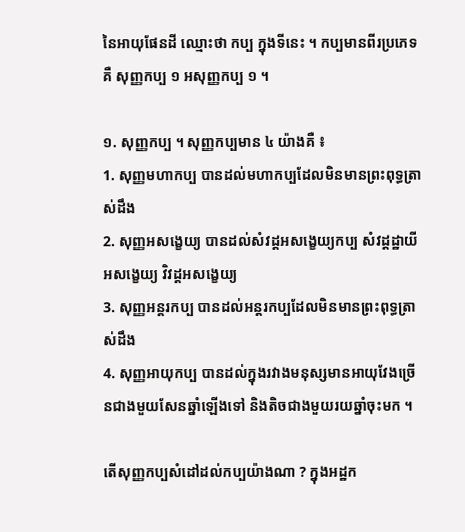នៃអាយុផែនដី ឈ្មោះថា កប្ប ក្នុងទីនេះ ។ កប្បមានពីរប្រភេទគឺ សុញ្ញកប្ប ១ អសុញ្ញកប្ប ១ ។

១. សុញ្ញកប្ប ។ សុញ្ញកប្បមាន ៤ យ៉ាងគឺ ៖
1. សុញ្ញមហាកប្ប បានដល់មហាកប្បដែលមិនមានព្រះពុទ្ធត្រាស់ដឹង
2. សុញ្ញអសង្ខេយ្យ បានដល់សំវដ្ដអសង្ខេយ្យកប្ប សំវដ្ដដ្ឋាយីអសង្ខេយ្យ វិវដ្ដអសង្ខេយ្យ
3. សុញ្ញអន្តរកប្ប បានដល់អន្តរកប្បដែលមិនមានព្រះពុទ្ធត្រាស់ដឹង
4. សុញ្ញអាយុកប្ប បានដល់ក្នុងរវាងមនុស្សមានអាយុវែងច្រើនជាងមួយសែនឆ្នាំឡើងទៅ និងតិចជាងមួយរយឆ្នាំចុះមក ។

តើសុញ្ញកប្បសំដៅដល់កប្បយ៉ាងណា ? ក្នុងអដ្ឋក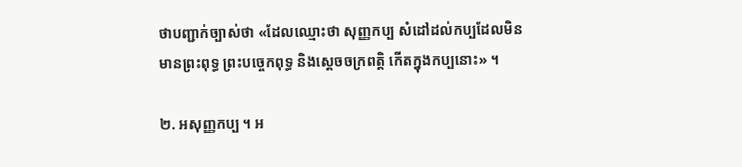ថាបញ្ជាក់ច្បាស់ថា «ដែលឈ្មោះថា សុញ្ញកប្ប សំដៅដល់កប្បដែលមិនមានព្រះពុទ្ធ ព្រះបច្ចេកពុទ្ធ និងស្ដេចចក្រពត្តិ កើតក្នុងកប្បនោះ» ។

២. អសុញ្ញកប្ប ។ អ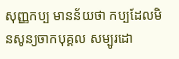សុញ្ញកប្ប មានន័យថា កប្បដែលមិនសូន្យចាកបុគ្គល សម្បូរដោ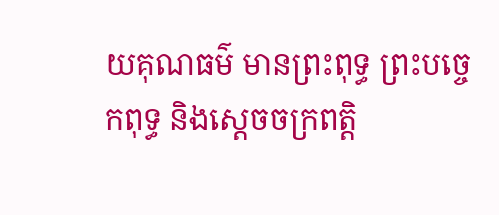យគុណធម៌ មានព្រះពុទ្ធ ព្រះបច្ចេកពុទ្ធ និងស្ដេចចក្រពត្តិ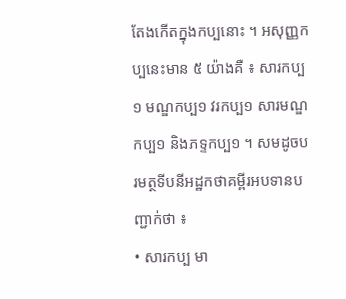តែងកើតក្នុងកប្បនោះ ។ អសុញ្ញកប្បនេះមាន ៥ យ៉ាងគឺ ៖ សារកប្ប១ មណ្ឌកប្ប១ វរកប្ប១ សារមណ្ឌកប្ប១ និងភទ្ទកប្ប១ ។ សមដូចបរមត្ថទីបនីអដ្ឋកថាគម្ពីរអបទានបញ្ជាក់ថា ៖
• សារកប្ប មា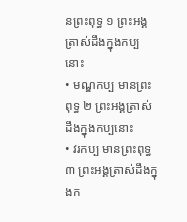នព្រះពុទ្ធ ១ ព្រះអង្គត្រាស់ដឹងក្នុងកប្បនោះ
• មណ្ឌកប្ប មានព្រះពុទ្ធ ២ ព្រះអង្គត្រាស់ដឹងក្នុងកប្បនោះ
• វរកប្ប មានព្រះពុទ្ធ ៣ ព្រះអង្គត្រាស់ដឹងក្នុងក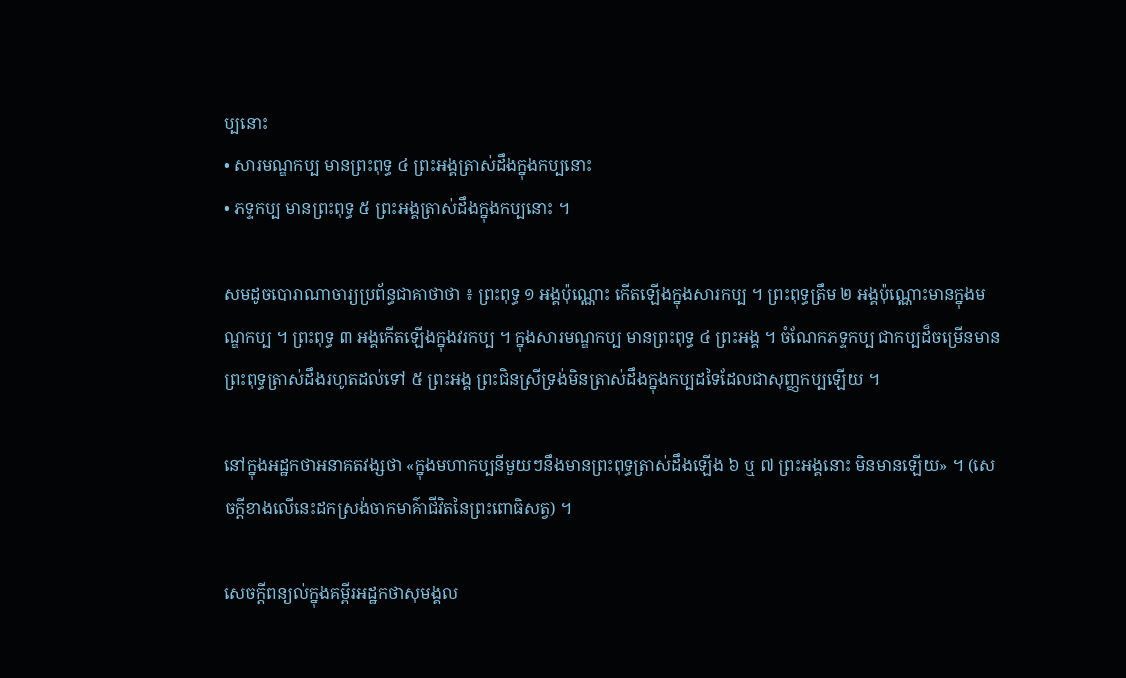ប្បនោះ
• សារមណ្ឌកប្ប មានព្រះពុទ្ធ ៤ ព្រះអង្គត្រាស់ដឹងក្នុងកប្បនោះ
• ភទ្ទកប្ប មានព្រះពុទ្ធ ៥ ព្រះអង្គត្រាស់ដឹងក្នុងកប្បនោះ ។

សមដូចបោរាណាចារ្យប្រព័ន្ធជាគាថាថា ៖ ព្រះពុទ្ធ ១ អង្គប៉ុណ្ណោះ កើតឡើងក្នុងសារកប្ប ។ ព្រះពុទ្ធត្រឹម ២ អង្គប៉ុណ្ណោះមានក្នុងមណ្ឌកប្ប ។ ព្រះពុទ្ធ ៣ អង្គកើតឡើងក្នុងវរកប្ប ។ ក្នុងសារមណ្ឌកប្ប មានព្រះពុទ្ធ ៤ ព្រះអង្គ ។ ចំណែកភទ្ទកប្ប ជាកប្បដ៏ចម្រើនមានព្រះពុទ្ធត្រាស់ដឹងរហូតដល់ទៅ ៥ ព្រះអង្គ ព្រះជិនស្រីទ្រង់មិនត្រាស់ដឹងក្នុងកប្បដទៃដែលជាសុញ្ញកប្បឡើយ ។

នៅក្នុងអដ្ឋកថាអនាគតវង្សថា «ក្នុងមហាកប្បនីមួយៗនឹងមានព្រះពុទ្ធត្រាស់ដឹងឡើង ៦ ឬ ៧ ព្រះអង្គនោះ មិនមានឡើយ» ។ (សេចក្ដីខាងលើនេះដកស្រង់ចាកមាគ៌ាជីវិតនៃព្រះពោធិសត្វ) ។

សេចក្ដីពន្យល់ក្នុងគម្ពីរអដ្ឋកថាសុមង្គល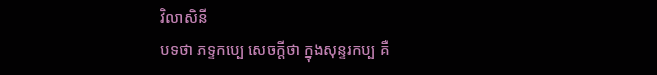វិលាសិនី
បទថា ភទ្ទកប្បេ សេចក្តីថា ក្នុងសុន្ទរកប្ប គឺ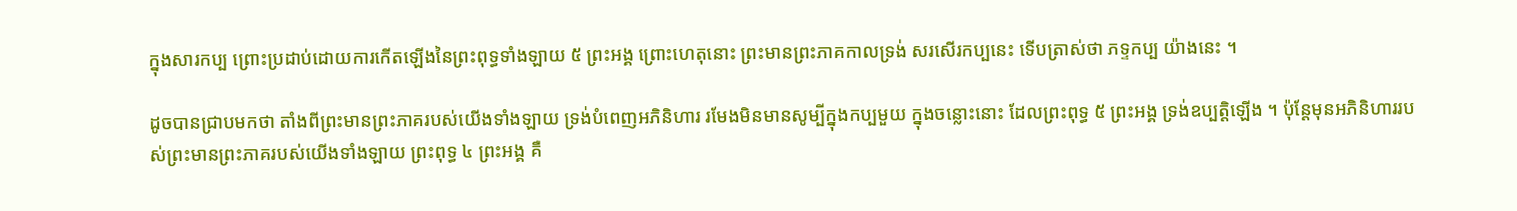ក្នុងសារកប្ប ព្រោះប្រដាប់ដោយការកើតឡើងនៃព្រះពុទ្ធទាំងឡាយ ៥ ព្រះអង្គ ព្រោះហេតុនោះ ព្រះមានព្រះភាគកាលទ្រង់ សរសើរកប្បនេះ ទើបត្រាស់ថា ភទ្ទកប្ប យ៉ាងនេះ ។

ដូចបានជ្រាបមកថា តាំងពីព្រះមានព្រះភាគរបស់យើងទាំងឡាយ ទ្រង់បំពេញអភិនិហារ រមែងមិនមានសូម្បីក្នុងកប្បមួយ ក្នុងចន្លោះនោះ ដែលព្រះពុទ្ធ ៥ ព្រះអង្គ ទ្រង់ឧប្បត្តិឡើង ។ ប៉ុន្តែមុនអភិនិហាររបស់ព្រះមានព្រះភាគរបស់យើងទាំងឡាយ ព្រះពុទ្ធ ៤ ព្រះអង្គ គឺ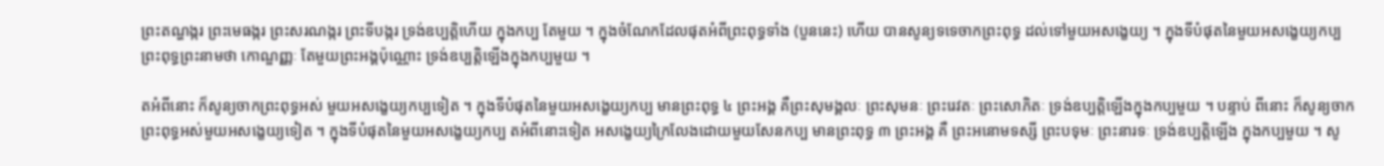ព្រះតណ្ហង្ករ ព្រះមេធង្ករ ព្រះសរណង្ករ ព្រះទីបង្ករ ទ្រង់ឧប្បត្តិហើយ ក្នុងកប្ប តែមួយ ។ ក្នុងចំណែកដែលផុតអំពីព្រះពុទ្ធទាំង (បួននេះ) ហើយ បានសូន្យទទេចាកព្រះពុទ្ធ ដល់ទៅមួយអសង្ខេយ្យ ។ ក្នុងទីបំផុតនៃមួយអសង្ខេយ្យកប្ប ព្រះពុទ្ធព្រះនាមថា កោណ្ឌញ្ញៈ តែមួយព្រះអង្គប៉ុណ្ណោះ ទ្រង់ឧប្បត្តិឡើងក្នុងកប្បមួយ ។

តអំពីនោះ ក៏សូន្យចាកព្រះពុទ្ធអស់ មួយអសង្ខេយ្យកប្បទៀត ។ ក្នុងទីបំផុតនៃមួយអសង្ខេយ្យកប្ប មានព្រះពុទ្ធ ៤ ព្រះអង្គ គឺព្រះសុមង្គលៈ ព្រះសុមនៈ ព្រះរេវតៈ ព្រះសោភិតៈ ទ្រង់ឧប្បត្តិឡើងក្នុងកប្បមួយ ។ បន្ទាប់ ពីនោះ ក៏សូន្យចាកព្រះពុទ្ធអស់មួយអសង្ខេយ្យទៀត ។ ក្នុងទីបំផុតនៃមួយអសង្ខេយ្យកប្ប តអំពីនោះទៀត អសង្ខេយ្យក្រៃលែងដោយមួយសែនកប្ប មានព្រះពុទ្ធ ៣ ព្រះអង្គ គឺ ព្រះអនោមទស្សី ព្រះបទុមៈ ព្រះនារទៈ ទ្រង់ឧប្បត្តិឡើង ក្នុងកប្បមួយ ។ សូ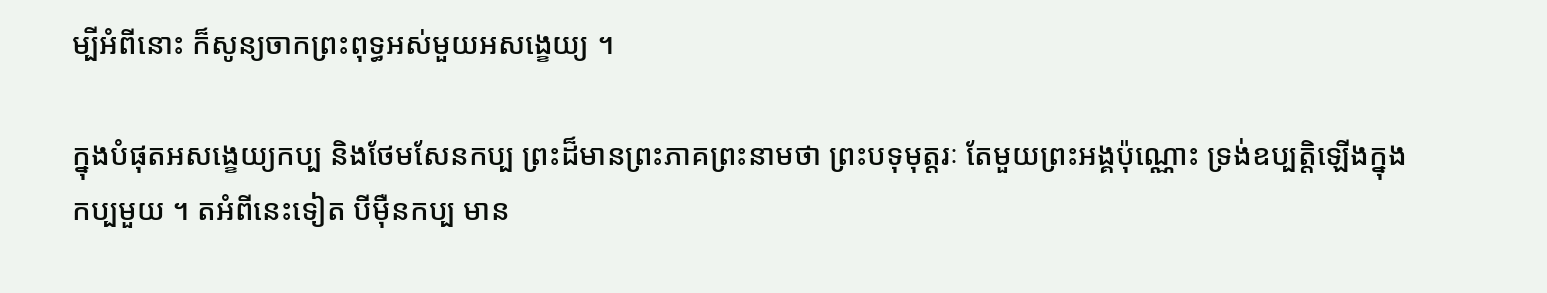ម្បីអំពីនោះ ក៏សូន្យចាកព្រះពុទ្ធអស់មួយអសង្ខេយ្យ ។

ក្នុងបំផុតអសង្ខេយ្យកប្ប និងថែមសែនកប្ប ព្រះដ៏មានព្រះភាគព្រះនាមថា ព្រះបទុមុត្តរៈ តែមួយព្រះអង្គប៉ុណ្ណោះ ទ្រង់ឧប្បត្តិឡើងក្នុង កប្បមួយ ។ តអំពីនេះទៀត បីម៉ឺនកប្ប មាន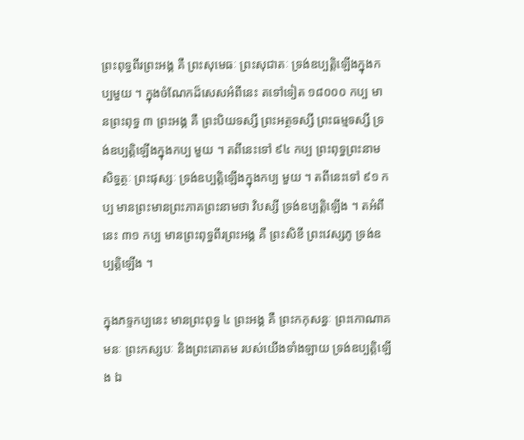ព្រះពុទ្ធពីរព្រះអង្គ គឺ ព្រះសុមេធៈ ព្រះសុជាតៈ ទ្រង់ឧប្បត្តិឡើងក្នុងកប្បមួយ ។ ក្នុងចំណែកដ៏សេសអំពីនេះ តទៅទៀត ១៨០០០ កប្ប មានព្រះពុទ្ធ ៣ ព្រះអង្គ គឺ ព្រះបិយទស្សី ព្រះអត្ថទស្សី ព្រះធម្មទស្សី ទ្រង់ឧប្បត្តិឡើងក្នុងកប្ប មួយ ។ តពីនេះទៅ ៩៤ កប្ប ព្រះពុទ្ធព្រះនាមសិទ្ធត្ថៈ ព្រះផុស្សៈ ទ្រង់ឧប្បត្តិឡើងក្នុងកប្ប មួយ ។ តពីនេះទៅ ៩១ កប្ប មានព្រះមានព្រះភាគព្រះនាមថា វិបស្សី ទ្រង់ឧប្បត្តិឡើង ។ តអំពីនេះ ៣១ កប្ប មានព្រះពុទ្ធពីរព្រះអង្គ គឺ ព្រះសិខី ព្រះវេស្សភូ ទ្រង់ឧប្បត្តិឡើង ។

ក្នុងភទ្ទកប្បនេះ មានព្រះពុទ្ធ ៤ ព្រះអង្គ គឺ ព្រះកកុសន្ធៈ ព្រះកោណាគមនៈ ព្រះកស្សបៈ និងព្រះគោតម របស់យើងទាំងឡាយ ទ្រង់ឧប្បត្តិឡើង ឯ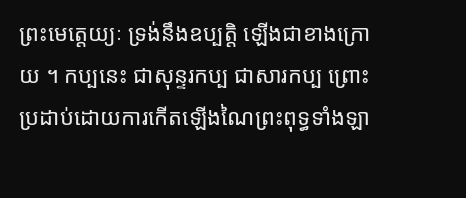ព្រះមេត្តេយ្យៈ ទ្រង់នឹងឧប្បត្តិ ឡើងជាខាងក្រោយ ។ កប្បនេះ ជាសុន្ទរកប្ប ជាសារកប្ប ព្រោះប្រដាប់ដោយការកើតឡើងណៃព្រះពុទ្ធទាំងឡា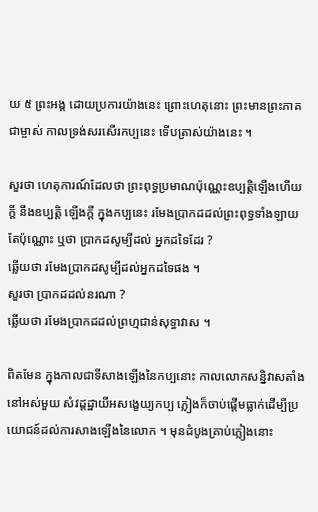យ ៥ ព្រះអង្គ ដោយប្រការយ៉ាងនេះ ព្រោះហេតុនោះ ព្រះមានព្រះភាគជាម្ចាស់ កាលទ្រង់សរសើរកប្បនេះ ទើបត្រាស់យ៉ាងនេះ ។

សួរថា ហេតុការណ៍ដែលថា ព្រះពុទ្ធប្រមាណប៉ុណ្ណេះឧប្បត្តិឡើងហើយក្តី នឹងឧប្បត្តិ ឡើងក្តី ក្នុងកប្បនេះ រមែងប្រាកដដល់ព្រះពុទ្ធទាំងឡាយតែប៉ុណ្ណោះ ឬថា ប្រាកដសូម្បីដល់ អ្នកដទៃដែរ ?
ឆ្លើយថា រមែងប្រាកដសូម្បីដល់អ្នកដទៃផង ។
សួរថា ប្រាកដដល់នរណា ?
ឆ្លើយថា រមែងប្រាកដដល់ព្រហ្មជាន់សុទ្ធាវាស ។

ពិតមែន ក្នុងកាលជាទីសាងឡើងនៃកប្បនោះ កាលលោកសន្និវាសតាំងនៅអស់មួយ សំវដ្ដដ្ឋាយីអសង្ខេយ្យកប្ប ភ្លៀងក៏ចាប់ផ្តើមធ្លាក់ដើម្បីប្រយោជន៍ដល់ការសាងឡើងនៃលោក ។ មុនដំបូងគ្រាប់ភ្លៀងនោះ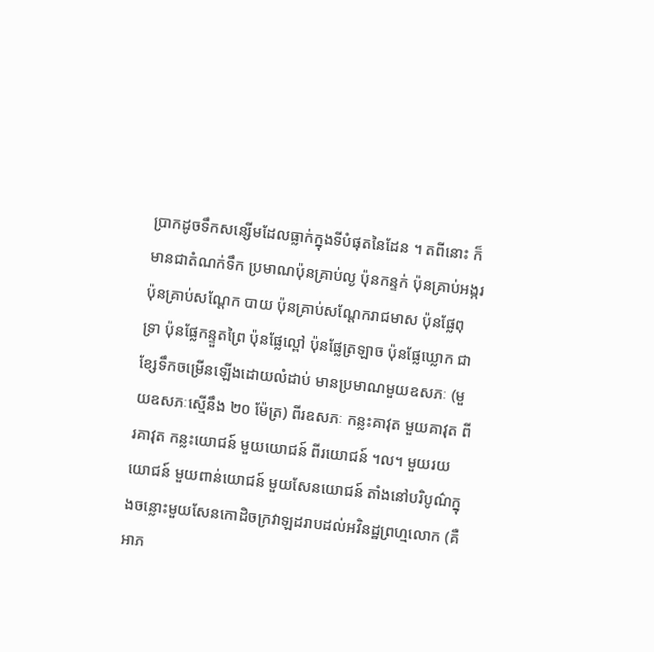ប្រាកដូចទឹកសន្សើមដែលធ្លាក់ក្នុងទីបំផុតនៃដែន ។ តពីនោះ ក៏មានជាតំណក់ទឹក ប្រមាណប៉ុនគ្រាប់ល្ង ប៉ុនកន្ទក់ ប៉ុនគ្រាប់អង្ករ ប៉ុនគ្រាប់សណ្តែក បាយ ប៉ុនគ្រាប់សណ្តែករាជមាស ប៉ុនផ្លែពុទ្រា ប៉ុនផ្លែកន្ទួតព្រៃ ប៉ុនផ្លែល្ពៅ ប៉ុនផ្លែត្រឡាច ប៉ុនផ្លែឃ្លោក ជាខ្សែទឹកចម្រើនឡើងដោយលំដាប់ មានប្រមាណមួយឧសភៈ (មួយឧសភៈស្មើនឹង ២០ ម៉ែត្រ) ពីរឧសភៈ កន្លះគាវុត មួយគាវុត ពីរគាវុត កន្លះយោជន៍ មួយយោជន៍ ពីរយោជន៍ ។ល។ មួយរយយោជន៍ មួយពាន់យោជន៍ មួយសែនយោជន៍ តាំងនៅបរិបូណ៌ក្នុងចន្លោះមួយសែនកោដិចក្រវាឡដរាបដល់អវិនដ្ឋព្រហ្មលោក (គឺ អាភ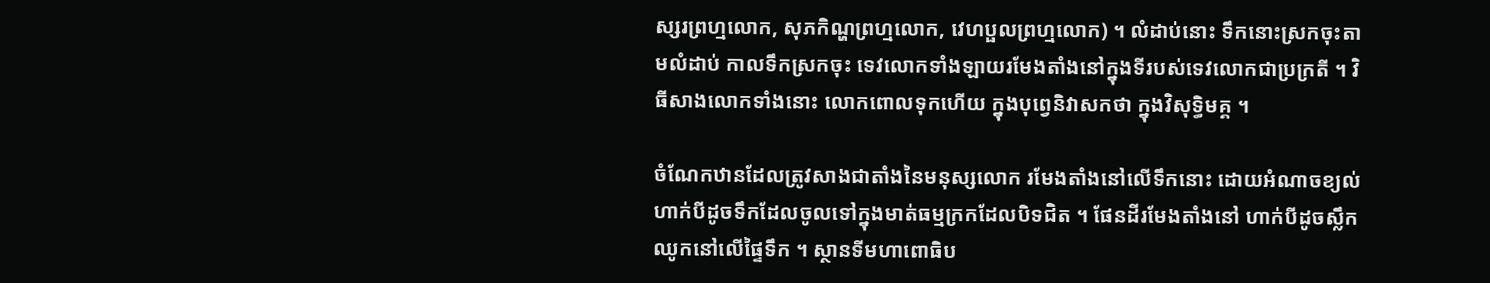ស្សរព្រហ្មលោក, សុភកិណ្ហព្រហ្មលោក, វេហប្ផលព្រហ្មលោក) ។ លំដាប់នោះ ទឹកនោះស្រកចុះតាមលំដាប់ កាលទឹកស្រកចុះ ទេវលោកទាំងឡាយរមែងតាំងនៅក្នុងទីរបស់ទេវលោកជាប្រក្រតី ។ វិធីសាងលោកទាំងនោះ លោកពោលទុកហើយ ក្នុងបុព្វេនិវាសកថា ក្នុងវិសុទ្ធិមគ្គ ។

ចំណែកឋានដែលត្រូវសាងជាតាំងនៃមនុស្សលោក រមែងតាំងនៅលើទឹកនោះ ដោយអំណាចខ្យល់ ហាក់បីដូចទឹកដែលចូលទៅក្នុងមាត់ធម្មក្រកដែលបិទជិត ។ ផែនដីរមែងតាំងនៅ ហាក់បីដូចស្លឹកឈូកនៅលើផ្ទៃទឹក ។ ស្ថានទីមហាពោធិប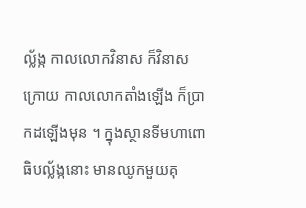ល្ល័ង្ក កាលលោកវិនាស ក៏វិនាសក្រោយ កាលលោកតាំងឡើង ក៏ប្រាកដឡើងមុន ។ ក្នុងស្ថានទីមហាពោធិបល្ល័ង្កនោះ មានឈូកមួយគុ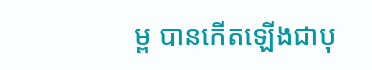ម្ព បានកើតឡើងជាបុ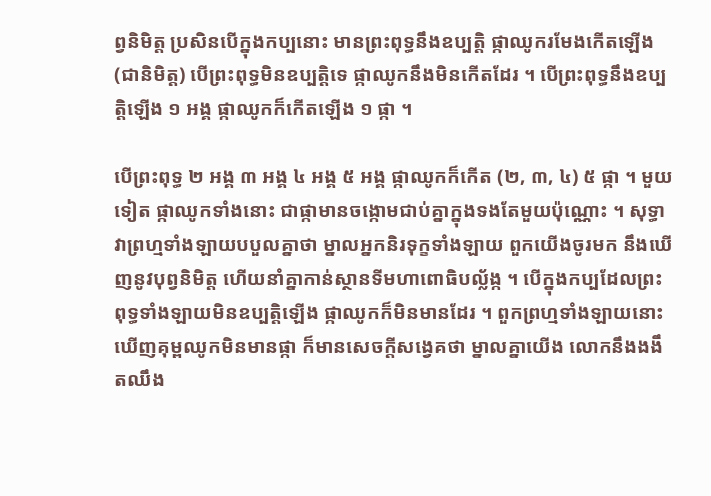ព្វនិមិត្ត ប្រសិនបើក្នុងកប្បនោះ មានព្រះពុទ្ធនឹងឧប្បត្តិ ផ្កាឈូករមែងកើតឡើង (ជានិមិត្ត) បើព្រះពុទ្ធមិនឧប្បត្តិទេ ផ្កាឈូកនឹងមិនកើតដែរ ។ បើព្រះពុទ្ធនឹងឧប្បត្តិឡើង ១ អង្គ ផ្កាឈូកក៏កើតឡើង ១ ផ្កា ។

បើព្រះពុទ្ធ ២ អង្គ ៣ អង្គ ៤ អង្គ ៥ អង្គ ផ្កាឈូកក៏កើត (២, ៣, ៤) ៥ ផ្កា ។ មួយទៀត ផ្កាឈូកទាំងនោះ ជាផ្កាមានចង្កោមជាប់គ្នាក្នុងទងតែមួយប៉ុណ្ណោះ ។ សុទ្ធាវាព្រហ្មទាំងឡាយបបួលគ្នាថា ម្នាលអ្នកនិរទុក្ខទាំងឡាយ ពួកយើងចូរមក នឹងឃើញនូវបុព្វនិមិត្ត ហើយនាំគ្នាកាន់ស្ថានទីមហាពោធិបល្ល័ង្ក ។ បើក្នុងកប្បដែលព្រះពុទ្ធទាំងឡាយមិនឧប្បត្តិឡើង ផ្កាឈូកក៏មិនមានដែរ ។ ពួកព្រហ្មទាំងឡាយនោះឃើញគុម្ពឈូកមិនមានផ្កា ក៏មានសេចក្តីសង្វេគថា ម្នាលគ្នាយើង លោកនឹងងងឹតឈឹង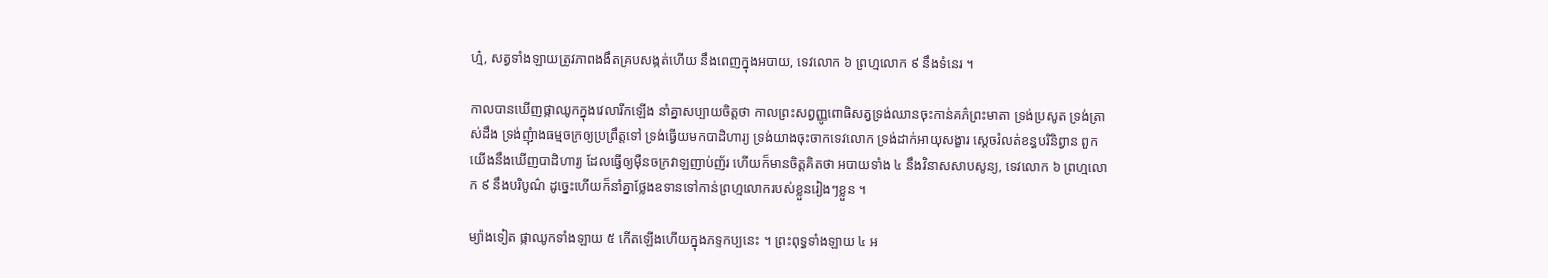ហ្ម៎, សត្វទាំងឡាយត្រូវភាពងងឹតគ្របសង្កត់ហើយ នឹងពេញក្នុងអបាយ, ទេវលោក ៦ ព្រហ្មលោក ៩ នឹងទំនេរ ។

កាលបានឃើញផ្កាឈូកក្នុងវេលារីកឡើង នាំគ្នាសប្បាយចិត្តថា កាលព្រះសព្វញ្ញូពោធិសត្វទ្រង់ឈានចុះកាន់គភ៌ព្រះមាតា ទ្រង់ប្រសូត ទ្រង់ត្រាស់ដឹង ទ្រង់ញុំាងធម្មចក្រឲ្យប្រព្រឹត្តទៅ ទ្រង់ធ្វើយមកបាដិហារ្យ ទ្រង់យាងចុះចាកទេវលោក ទ្រង់ដាក់អាយុសង្ខារ ស្តេចរំលត់ខន្ធបរិនិព្វាន ពួកយើងនឹងឃើញបាដិហារ្យ ដែលធ្វើឲ្យម៉ឺនចក្រវាឡញាប់ញ័រ ហើយក៏មានចិត្តគិតថា អបាយទាំង ៤ នឹងវិនាសសាបសូន្យ, ទេវលោក ៦ ព្រហ្មលោក ៩ នឹងបរិបូណ៌ ដូច្នេះហើយក៏នាំគ្នាថ្លែងឧទានទៅកាន់ព្រហ្មលោករបស់ខ្លួនរៀងៗខ្លួន ។

ម្យ៉ាងទៀត ផ្កាឈូកទាំងឡាយ ៥ កើតឡើងហើយក្នុងភទ្ទកប្បនេះ ។ ព្រះពុទ្ធទាំងឡាយ ៤ អ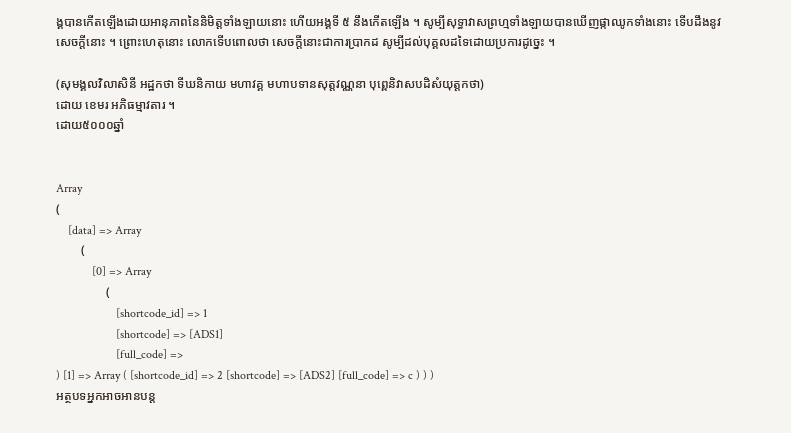ង្គបានកើតឡើងដោយអានុភាពនៃនិមិត្តទាំងឡាយនោះ ហើយអង្គទី ៥ នឹងកើតឡើង ។ សូម្បីសុទ្ធាវាសព្រហ្មទាំងឡាយបានឃើញផ្កាឈូកទាំងនោះ ទើបដឹងនូវសេចក្ដីនោះ ។ ព្រោះហេតុនោះ លោកទើបពោលថា សេចក្តីនោះជាការប្រាកដ សូម្បីដល់បុគ្គលដទៃដោយប្រការដូច្នេះ ។

(សុមង្គលវិលាសិនី អដ្ឋកថា ទីឃនិកាយ មហាវគ្គ មហាបទានសុត្តវណ្ណនា បុព្ពេនិវាសបដិសំយុត្តកថា)
ដោយ ខេមរ អភិធម្មាវតារ ។
ដោយ៥០០០ឆ្នាំ


Array
(
    [data] => Array
        (
            [0] => Array
                (
                    [shortcode_id] => 1
                    [shortcode] => [ADS1]
                    [full_code] =>
) [1] => Array ( [shortcode_id] => 2 [shortcode] => [ADS2] [full_code] => c ) ) )
អត្ថបទអ្នកអាចអានបន្ត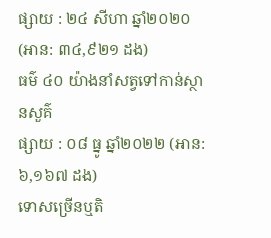ផ្សាយ : ២៤ សីហា ឆ្នាំ២០២០ (អាន: ៣៤,៩២១ ដង)
ធម៌ ៤០ យ៉ាងនាំសត្វទៅកាន់ស្ថានសួគ៌
ផ្សាយ : ០៨ ធ្នូ ឆ្នាំ២០២២ (អាន: ៦,១៦៧ ដង)
ទោសច្រើនឬតិ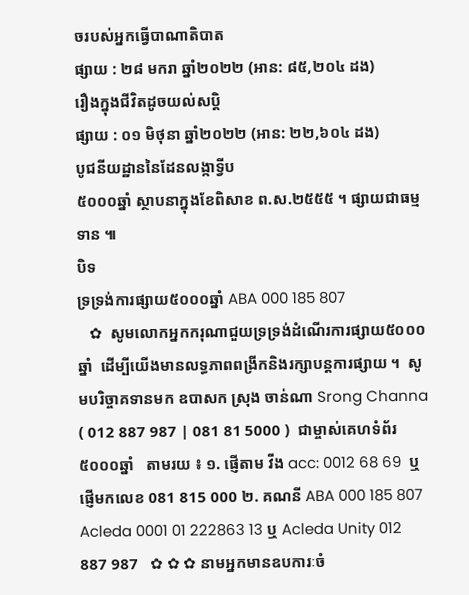ចរបស់អ្នកធ្វើបាណាតិបាត
ផ្សាយ : ២៨ មករា ឆ្នាំ២០២២ (អាន: ៨៥,២០៤ ដង)
រឿងក្នុងជីវិតដូចយល់សប្តិ
ផ្សាយ : ០១ មិថុនា ឆ្នាំ២០២២ (អាន: ២២,៦០៤ ដង)
បូជនីយដ្ឋាននៃដែនលង្កាទ្វីប
៥០០០ឆ្នាំ ស្ថាបនាក្នុងខែពិសាខ ព.ស.២៥៥៥ ។ ផ្សាយជាធម្មទាន ៕
បិទ
ទ្រទ្រង់ការផ្សាយ៥០០០ឆ្នាំ ABA 000 185 807
   ✿  សូមលោកអ្នកករុណាជួយទ្រទ្រង់ដំណើរការផ្សាយ៥០០០ឆ្នាំ  ដើម្បីយើងមានលទ្ធភាពពង្រីកនិងរក្សាបន្តការផ្សាយ ។  សូមបរិច្ចាគទានមក ឧបាសក ស្រុង ចាន់ណា Srong Channa ( 012 887 987 | 081 81 5000 )  ជាម្ចាស់គេហទំព័រ៥០០០ឆ្នាំ   តាមរយ ៖ ១. ផ្ញើតាម វីង acc: 0012 68 69  ឬផ្ញើមកលេខ 081 815 000 ២. គណនី ABA 000 185 807 Acleda 0001 01 222863 13 ឬ Acleda Unity 012 887 987   ✿ ✿ ✿ នាមអ្នកមានឧបការៈចំ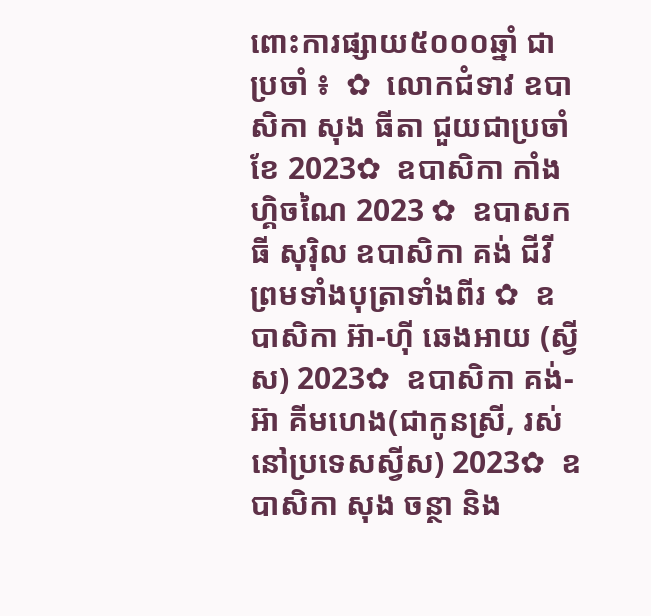ពោះការផ្សាយ៥០០០ឆ្នាំ ជាប្រចាំ ៖  ✿  លោកជំទាវ ឧបាសិកា សុង ធីតា ជួយជាប្រចាំខែ 2023✿  ឧបាសិកា កាំង ហ្គិចណៃ 2023 ✿  ឧបាសក ធី សុរ៉ិល ឧបាសិកា គង់ ជីវី ព្រមទាំងបុត្រាទាំងពីរ ✿  ឧបាសិកា អ៊ា-ហុី ឆេងអាយ (ស្វីស) 2023✿  ឧបាសិកា គង់-អ៊ា គីមហេង(ជាកូនស្រី, រស់នៅប្រទេសស្វីស) 2023✿  ឧបាសិកា សុង ចន្ថា និង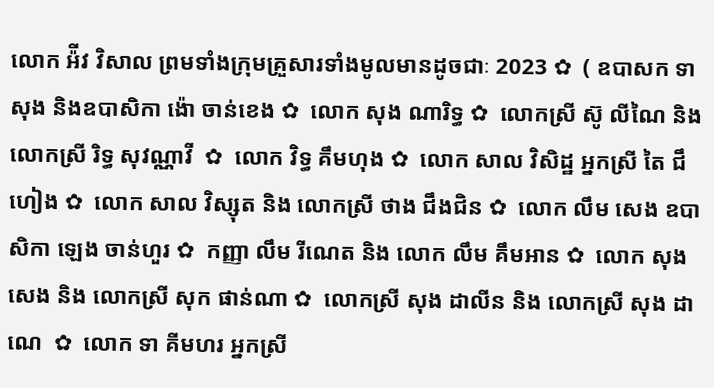លោក អ៉ីវ វិសាល ព្រមទាំងក្រុមគ្រួសារទាំងមូលមានដូចជាៈ 2023 ✿  ( ឧបាសក ទា សុង និងឧបាសិកា ង៉ោ ចាន់ខេង ✿  លោក សុង ណារិទ្ធ ✿  លោកស្រី ស៊ូ លីណៃ និង លោកស្រី រិទ្ធ សុវណ្ណាវី  ✿  លោក វិទ្ធ គឹមហុង ✿  លោក សាល វិសិដ្ឋ អ្នកស្រី តៃ ជឹហៀង ✿  លោក សាល វិស្សុត និង លោកស្រី ថាង ជឹងជិន ✿  លោក លឹម សេង ឧបាសិកា ឡេង ចាន់ហួរ ✿  កញ្ញា លឹម រីណេត និង លោក លឹម គឹមអាន ✿  លោក សុង សេង និង លោកស្រី សុក ផាន់ណា ✿  លោកស្រី សុង ដាលីន និង លោកស្រី សុង ដាណេ  ✿  លោក ទា គីមហរ អ្នកស្រី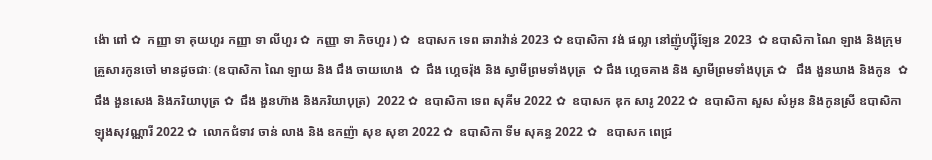ង៉ោ ពៅ ✿  កញ្ញា ទា គុយហួរ កញ្ញា ទា លីហួរ ✿  កញ្ញា ទា ភិចហួរ ) ✿  ឧបាសក ទេព ឆារាវ៉ាន់ 2023 ✿ ឧបាសិកា វង់ ផល្លា នៅញ៉ូហ្ស៊ីឡែន 2023  ✿ ឧបាសិកា ណៃ ឡាង និងក្រុមគ្រួសារកូនចៅ មានដូចជាៈ (ឧបាសិកា ណៃ ឡាយ និង ជឹង ចាយហេង  ✿  ជឹង ហ្គេចរ៉ុង និង ស្វាមីព្រមទាំងបុត្រ  ✿ ជឹង ហ្គេចគាង និង ស្វាមីព្រមទាំងបុត្រ ✿   ជឹង ងួនឃាង និងកូន  ✿  ជឹង ងួនសេង និងភរិយាបុត្រ ✿  ជឹង ងួនហ៊ាង និងភរិយាបុត្រ)  2022 ✿  ឧបាសិកា ទេព សុគីម 2022 ✿  ឧបាសក ឌុក សារូ 2022 ✿  ឧបាសិកា សួស សំអូន និងកូនស្រី ឧបាសិកា ឡុងសុវណ្ណារី 2022 ✿  លោកជំទាវ ចាន់ លាង និង ឧកញ៉ា សុខ សុខា 2022 ✿  ឧបាសិកា ទីម សុគន្ធ 2022 ✿   ឧបាសក ពេជ្រ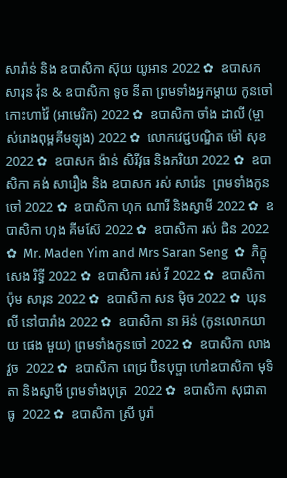សារ៉ាន់ និង ឧបាសិកា ស៊ុយ យូអាន 2022 ✿  ឧបាសក សារុន វ៉ុន & ឧបាសិកា ទូច នីតា ព្រមទាំងអ្នកម្តាយ កូនចៅ កោះហាវ៉ៃ (អាមេរិក) 2022 ✿  ឧបាសិកា ចាំង ដាលី (ម្ចាស់រោងពុម្ពគីមឡុង) 2022 ✿  លោកវេជ្ជបណ្ឌិត ម៉ៅ សុខ 2022 ✿  ឧបាសក ង៉ាន់ សិរីវុធ និងភរិយា 2022 ✿  ឧបាសិកា គង់ សារឿង និង ឧបាសក រស់ សារ៉េន  ព្រមទាំងកូនចៅ 2022 ✿  ឧបាសិកា ហុក ណារី និងស្វាមី 2022 ✿  ឧបាសិកា ហុង គីមស៊ែ 2022 ✿  ឧបាសិកា រស់ ជិន 2022 ✿  Mr. Maden Yim and Mrs Saran Seng  ✿  ភិក្ខុ សេង រិទ្ធី 2022 ✿  ឧបាសិកា រស់ វី 2022 ✿  ឧបាសិកា ប៉ុម សារុន 2022 ✿  ឧបាសិកា សន ម៉ិច 2022 ✿  ឃុន លី នៅបារាំង 2022 ✿  ឧបាសិកា នា អ៊ន់ (កូនលោកយាយ ផេង មួយ) ព្រមទាំងកូនចៅ 2022 ✿  ឧបាសិកា លាង វួច  2022 ✿  ឧបាសិកា ពេជ្រ ប៊ិនបុប្ផា ហៅឧបាសិកា មុទិតា និងស្វាមី ព្រមទាំងបុត្រ  2022 ✿  ឧបាសិកា សុជាតា ធូ  2022 ✿  ឧបាសិកា ស្រី បូរ៉ា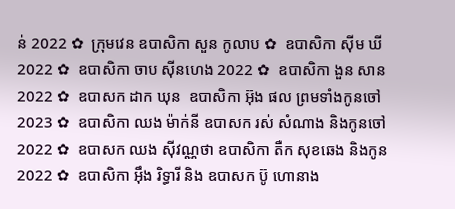ន់ 2022 ✿  ក្រុមវេន ឧបាសិកា សួន កូលាប ✿  ឧបាសិកា ស៊ីម ឃី 2022 ✿  ឧបាសិកា ចាប ស៊ីនហេង 2022 ✿  ឧបាសិកា ងួន សាន 2022 ✿  ឧបាសក ដាក ឃុន  ឧបាសិកា អ៊ុង ផល ព្រមទាំងកូនចៅ 2023 ✿  ឧបាសិកា ឈង ម៉ាក់នី ឧបាសក រស់ សំណាង និងកូនចៅ  2022 ✿  ឧបាសក ឈង សុីវណ្ណថា ឧបាសិកា តឺក សុខឆេង និងកូន 2022 ✿  ឧបាសិកា អុឹង រិទ្ធារី និង ឧបាសក ប៊ូ ហោនាង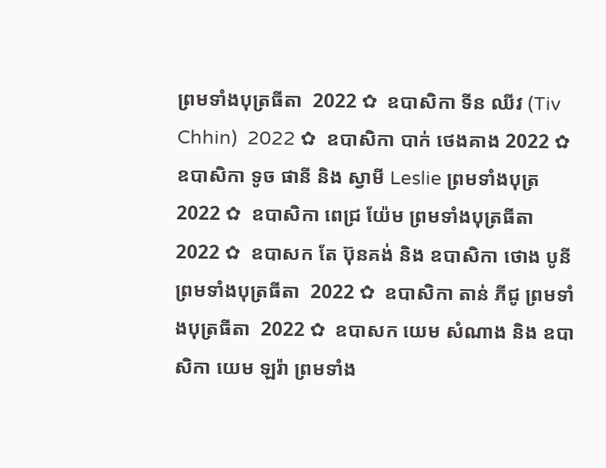ព្រមទាំងបុត្រធីតា  2022 ✿  ឧបាសិកា ទីន ឈីវ (Tiv Chhin)  2022 ✿  ឧបាសិកា បាក់ ថេងគាង 2022 ✿  ឧបាសិកា ទូច ផានី និង ស្វាមី Leslie ព្រមទាំងបុត្រ  2022 ✿  ឧបាសិកា ពេជ្រ យ៉ែម ព្រមទាំងបុត្រធីតា  2022 ✿  ឧបាសក តែ ប៊ុនគង់ និង ឧបាសិកា ថោង បូនី ព្រមទាំងបុត្រធីតា  2022 ✿  ឧបាសិកា តាន់ ភីជូ ព្រមទាំងបុត្រធីតា  2022 ✿  ឧបាសក យេម សំណាង និង ឧបាសិកា យេម ឡរ៉ា ព្រមទាំង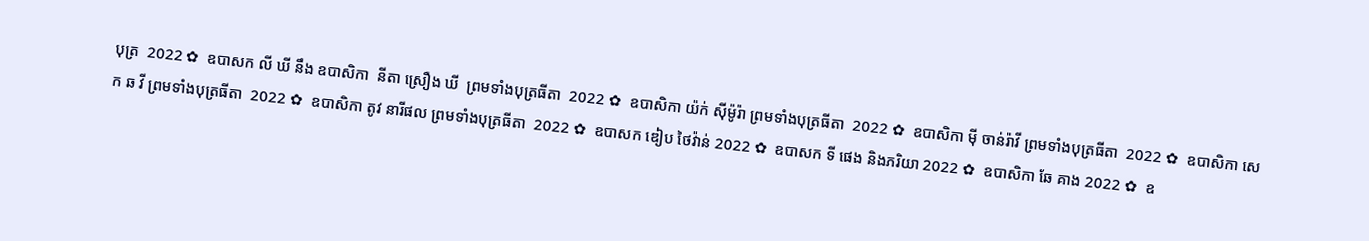បុត្រ  2022 ✿  ឧបាសក លី ឃី នឹង ឧបាសិកា  នីតា ស្រឿង ឃី  ព្រមទាំងបុត្រធីតា  2022 ✿  ឧបាសិកា យ៉ក់ សុីម៉ូរ៉ា ព្រមទាំងបុត្រធីតា  2022 ✿  ឧបាសិកា មុី ចាន់រ៉ាវី ព្រមទាំងបុត្រធីតា  2022 ✿  ឧបាសិកា សេក ឆ វី ព្រមទាំងបុត្រធីតា  2022 ✿  ឧបាសិកា តូវ នារីផល ព្រមទាំងបុត្រធីតា  2022 ✿  ឧបាសក ឌៀប ថៃវ៉ាន់ 2022 ✿  ឧបាសក ទី ផេង និងភរិយា 2022 ✿  ឧបាសិកា ឆែ គាង 2022 ✿  ឧ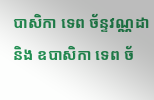បាសិកា ទេព ច័ន្ទវណ្ណដា និង ឧបាសិកា ទេព ច័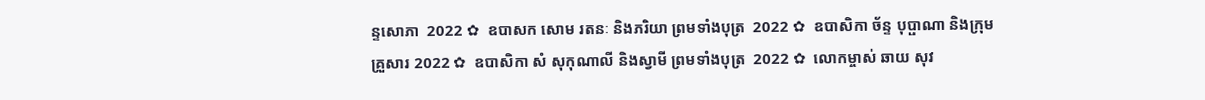ន្ទសោភា  2022 ✿  ឧបាសក សោម រតនៈ និងភរិយា ព្រមទាំងបុត្រ  2022 ✿  ឧបាសិកា ច័ន្ទ បុប្ផាណា និងក្រុមគ្រួសារ 2022 ✿  ឧបាសិកា សំ សុកុណាលី និងស្វាមី ព្រមទាំងបុត្រ  2022 ✿  លោកម្ចាស់ ឆាយ សុវ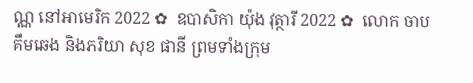ណ្ណ នៅអាមេរិក 2022 ✿  ឧបាសិកា យ៉ុង វុត្ថារី 2022 ✿  លោក ចាប គឹមឆេង និងភរិយា សុខ ផានី ព្រមទាំងក្រុម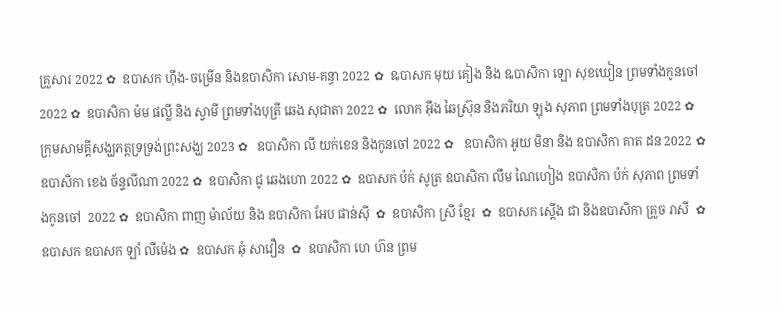គ្រួសារ 2022 ✿  ឧបាសក ហ៊ីង-ចម្រើន និងឧបាសិកា សោម-គន្ធា 2022 ✿  ឩបាសក មុយ គៀង និង ឩបាសិកា ឡោ សុខឃៀន ព្រមទាំងកូនចៅ  2022 ✿  ឧបាសិកា ម៉ម ផល្លី និង ស្វាមី ព្រមទាំងបុត្រី ឆេង សុជាតា 2022 ✿  លោក អ៊ឹង ឆៃស្រ៊ុន និងភរិយា ឡុង សុភាព ព្រមទាំងបុត្រ 2022 ✿  ក្រុមសាមគ្គីសង្ឃភត្តទ្រទ្រង់ព្រះសង្ឃ 2023 ✿   ឧបាសិកា លី យក់ខេន និងកូនចៅ 2022 ✿   ឧបាសិកា អូយ មិនា និង ឧបាសិកា គាត ដន 2022 ✿  ឧបាសិកា ខេង ច័ន្ទលីណា 2022 ✿  ឧបាសិកា ជូ ឆេងហោ 2022 ✿  ឧបាសក ប៉ក់ សូត្រ ឧបាសិកា លឹម ណៃហៀង ឧបាសិកា ប៉ក់ សុភាព ព្រមទាំងកូនចៅ  2022 ✿  ឧបាសិកា ពាញ ម៉ាល័យ និង ឧបាសិកា អែប ផាន់ស៊ី  ✿  ឧបាសិកា ស្រី ខ្មែរ  ✿  ឧបាសក ស្តើង ជា និងឧបាសិកា គ្រួច រាសី  ✿  ឧបាសក ឧបាសក ឡាំ លីម៉េង ✿  ឧបាសក ឆុំ សាវឿន  ✿  ឧបាសិកា ហេ ហ៊ន ព្រម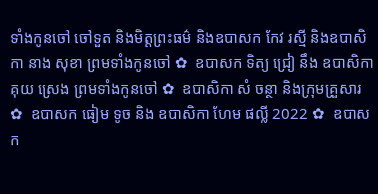ទាំងកូនចៅ ចៅទួត និងមិត្តព្រះធម៌ និងឧបាសក កែវ រស្មី និងឧបាសិកា នាង សុខា ព្រមទាំងកូនចៅ ✿  ឧបាសក ទិត្យ ជ្រៀ នឹង ឧបាសិកា គុយ ស្រេង ព្រមទាំងកូនចៅ ✿  ឧបាសិកា សំ ចន្ថា និងក្រុមគ្រួសារ ✿  ឧបាសក ធៀម ទូច និង ឧបាសិកា ហែម ផល្លី 2022 ✿  ឧបាសក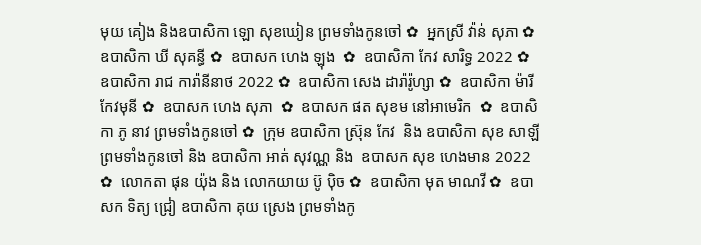មុយ គៀង និងឧបាសិកា ឡោ សុខឃៀន ព្រមទាំងកូនចៅ ✿  អ្នកស្រី វ៉ាន់ សុភា ✿  ឧបាសិកា ឃី សុគន្ធី ✿  ឧបាសក ហេង ឡុង  ✿  ឧបាសិកា កែវ សារិទ្ធ 2022 ✿  ឧបាសិកា រាជ ការ៉ានីនាថ 2022 ✿  ឧបាសិកា សេង ដារ៉ារ៉ូហ្សា ✿  ឧបាសិកា ម៉ារី កែវមុនី ✿  ឧបាសក ហេង សុភា  ✿  ឧបាសក ផត សុខម នៅអាមេរិក  ✿  ឧបាសិកា ភូ នាវ ព្រមទាំងកូនចៅ ✿  ក្រុម ឧបាសិកា ស្រ៊ុន កែវ  និង ឧបាសិកា សុខ សាឡី ព្រមទាំងកូនចៅ និង ឧបាសិកា អាត់ សុវណ្ណ និង  ឧបាសក សុខ ហេងមាន 2022 ✿  លោកតា ផុន យ៉ុង និង លោកយាយ ប៊ូ ប៉ិច ✿  ឧបាសិកា មុត មាណវី ✿  ឧបាសក ទិត្យ ជ្រៀ ឧបាសិកា គុយ ស្រេង ព្រមទាំងកូ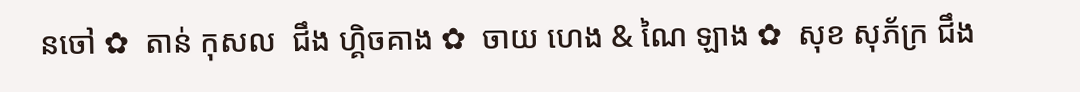នចៅ ✿  តាន់ កុសល  ជឹង ហ្គិចគាង ✿  ចាយ ហេង & ណៃ ឡាង ✿  សុខ សុភ័ក្រ ជឹង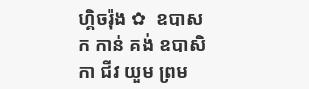ហ្គិចរ៉ុង ✿  ឧបាសក កាន់ គង់ ឧបាសិកា ជីវ យួម ព្រម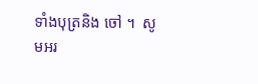ទាំងបុត្រនិង ចៅ ។  សូមអរ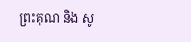ព្រះគុណ និង សូ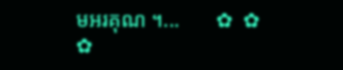មអរគុណ ។...       ✿  ✿  ✿